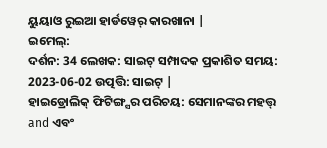ୟୁୟାଓ ରୁଇଆ ହାର୍ଡୱେର୍ କାରଖାନା |
ଇମେଲ୍:
ଦର୍ଶନ: 34 ଲେଖକ: ସାଇଟ୍ ସମ୍ପାଦକ ପ୍ରକାଶିତ ସମୟ: 2023-06-02 ଉତ୍ପତ୍ତି: ସାଇଟ୍ |
ହାଇଡ୍ରୋଲିକ୍ ଫିଟିଙ୍ଗ୍ସର ପରିଚୟ: ସେମାନଙ୍କର ମହତ୍ତ୍ and ଏବଂ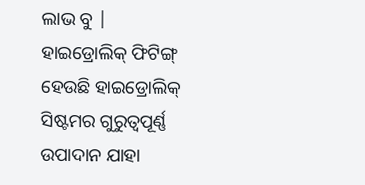ଲାଭ ବୁ |
ହାଇଡ୍ରୋଲିକ୍ ଫିଟିଙ୍ଗ୍ ହେଉଛି ହାଇଡ୍ରୋଲିକ୍ ସିଷ୍ଟମର ଗୁରୁତ୍ୱପୂର୍ଣ୍ଣ ଉପାଦାନ ଯାହା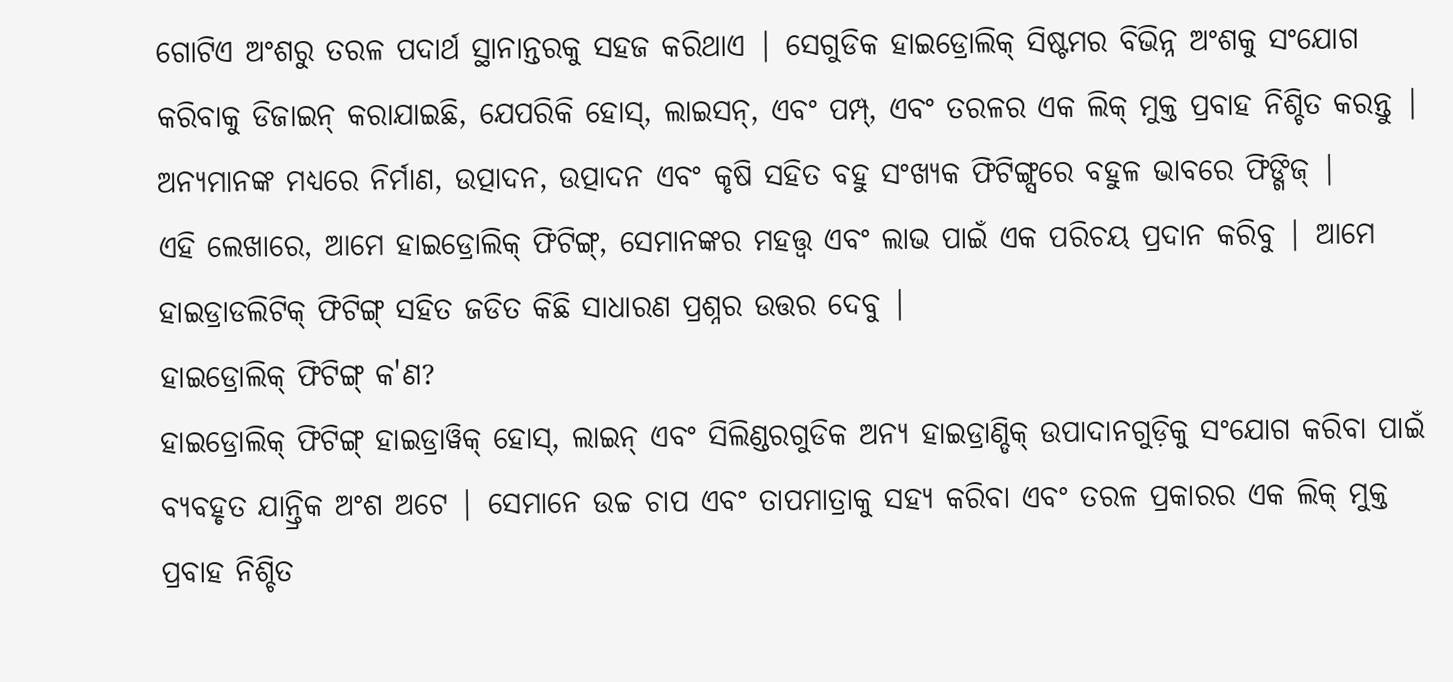ଗୋଟିଏ ଅଂଶରୁ ତରଳ ପଦାର୍ଥ ସ୍ଥାନାନ୍ତରକୁ ସହଜ କରିଥାଏ | ସେଗୁଡିକ ହାଇଡ୍ରୋଲିକ୍ ସିଷ୍ଟମର ବିଭିନ୍ନ ଅଂଶକୁ ସଂଯୋଗ କରିବାକୁ ଡିଜାଇନ୍ କରାଯାଇଛି, ଯେପରିକି ହୋସ୍, ଲାଇସନ୍, ଏବଂ ପମ୍ପ୍, ଏବଂ ତରଳର ଏକ ଲିକ୍ ମୁକ୍ତ ପ୍ରବାହ ନିଶ୍ଚିତ କରନ୍ତୁ | ଅନ୍ୟମାନଙ୍କ ମଧ୍ୟରେ ନିର୍ମାଣ, ଉତ୍ପାଦନ, ଉତ୍ପାଦନ ଏବଂ କୃଷି ସହିତ ବହୁ ସଂଖ୍ୟକ ଫିଟିଙ୍ଗ୍ସରେ ବହୁଳ ଭାବରେ ଫିଙ୍ଗିଜ୍ |
ଏହି ଲେଖାରେ, ଆମେ ହାଇଡ୍ରୋଲିକ୍ ଫିଟିଙ୍ଗ୍, ସେମାନଙ୍କର ମହତ୍ତ୍ୱ ଏବଂ ଲାଭ ପାଇଁ ଏକ ପରିଚୟ ପ୍ରଦାନ କରିବୁ | ଆମେ ହାଇଡ୍ରାଡଲିଟିକ୍ ଫିଟିଙ୍ଗ୍ ସହିତ ଜଡିତ କିଛି ସାଧାରଣ ପ୍ରଶ୍ନର ଉତ୍ତର ଦେବୁ |
ହାଇଡ୍ରୋଲିକ୍ ଫିଟିଙ୍ଗ୍ କ'ଣ?
ହାଇଡ୍ରୋଲିକ୍ ଫିଟିଙ୍ଗ୍ ହାଇଡ୍ରାୱିକ୍ ହୋସ୍, ଲାଇନ୍ ଏବଂ ସିଲିଣ୍ଡରଗୁଡିକ ଅନ୍ୟ ହାଇଡ୍ରାଣ୍ଡିକ୍ ଉପାଦାନଗୁଡ଼ିକୁ ସଂଯୋଗ କରିବା ପାଇଁ ବ୍ୟବହୃତ ଯାନ୍ତ୍ରିକ ଅଂଶ ଅଟେ | ସେମାନେ ଉଚ୍ଚ ଚାପ ଏବଂ ତାପମାତ୍ରାକୁ ସହ୍ୟ କରିବା ଏବଂ ତରଳ ପ୍ରକାରର ଏକ ଲିକ୍ ମୁକ୍ତ ପ୍ରବାହ ନିଶ୍ଚିତ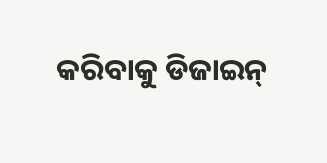କରିବାକୁ ଡିଜାଇନ୍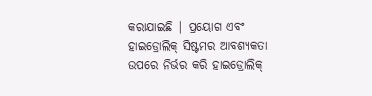କରାଯାଇଛି | ପ୍ରୟୋଗ ଏବଂ ହାଇଡ୍ରୋଲିକ୍ ସିଷ୍ଟମର ଆବଶ୍ୟକତା ଉପରେ ନିର୍ଭର କରି ହାଇଡ୍ରୋଲିକ୍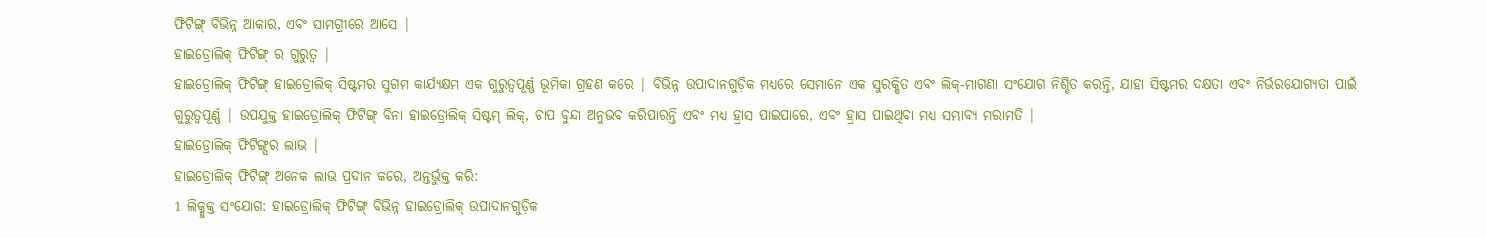ଫିଟିଙ୍ଗ୍ ବିଭିନ୍ନ ଆକାର, ଏବଂ ସାମଗ୍ରୀରେ ଆସେ |
ହାଇଡ୍ରୋଲିକ୍ ଫିଟିଙ୍ଗ୍ ର ଗୁରୁତ୍ୱ |
ହାଇଡ୍ରୋଲିକ୍ ଫିଟିଙ୍ଗ୍ ହାଇଡ୍ରୋଲିକ୍ ସିଷ୍ଟମର ସୁଗମ କାର୍ଯ୍ୟକ୍ଷମ ଏକ ଗୁରୁତ୍ୱପୂର୍ଣ୍ଣ ଭୂମିକା ଗ୍ରହଣ କରେ | ବିଭିନ୍ନ ଉପାଦାନଗୁଡ଼ିକ ମଧ୍ୟରେ ସେମାନେ ଏକ ସୁରକ୍ଷିତ ଏବଂ ଲିକ୍-ମାଗଣା ସଂଯୋଗ ନିଶ୍ଚିତ କରନ୍ତି, ଯାହା ସିଷ୍ଟମର ଦକ୍ଷତା ଏବଂ ନିର୍ଭରଯୋଗ୍ୟତା ପାଇଁ ଗୁରୁତ୍ୱପୂର୍ଣ୍ଣ | ଉପଯୁକ୍ତ ହାଇଡ୍ରୋଲିକ୍ ଫିଟିଙ୍ଗ୍ ବିନା ହାଇଡ୍ରୋଲିକ୍ ସିଷ୍ଟମ୍ ଲିକ୍, ଚାପ ବୁନ୍ଦା ଅନୁଭବ କରିପାରନ୍ତି ଏବଂ ମଧ୍ୟ ହ୍ରାସ ପାଇପାରେ, ଏବଂ ହ୍ରାସ ପାଇଥିବା ମଧ୍ୟ ସମ୍ଭାବ୍ୟ ମରାମତି |
ହାଇଡ୍ରୋଲିକ୍ ଫିଟିଙ୍ଗ୍ସର ଲାଭ |
ହାଇଡ୍ରୋଲିକ୍ ଫିଟିଙ୍ଗ୍ ଅନେକ ଲାଭ ପ୍ରଦାନ କରେ, ଅନ୍ତର୍ଭୁକ୍ତ କରି:
1 ଲିକ୍ମୁକ୍ତ ସଂଯୋଗ: ହାଇଡ୍ରୋଲିକ୍ ଫିଟିଙ୍ଗ୍ ବିଭିନ୍ନ ହାଇଡ୍ରୋଲିକ୍ ଉପାଦାନଗୁଡ଼ିକ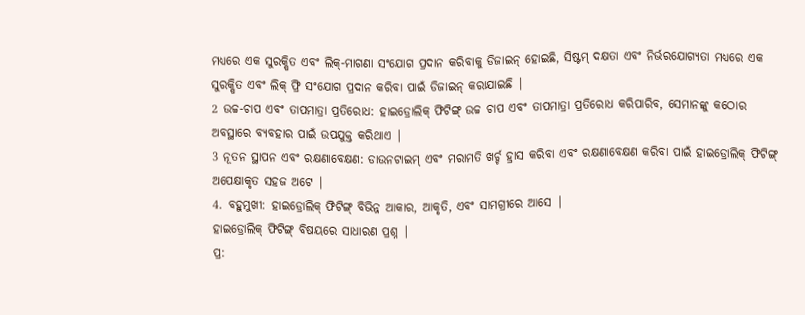ମଧ୍ୟରେ ଏକ ସୁରକ୍ଷିତ ଏବଂ ଲିକ୍-ମାଗଣା ସଂଯୋଗ ପ୍ରଦାନ କରିବାକୁ ଡିଜାଇନ୍ ହୋଇଛି, ସିଷ୍ଟମ୍ ଦକ୍ଷତା ଏବଂ ନିର୍ଭରଯୋଗ୍ୟତା ମଧ୍ୟରେ ଏକ ସୁରକ୍ଷିତ ଏବଂ ଲିକ୍ ଫ୍ରି ସଂଯୋଗ ପ୍ରଦାନ କରିବା ପାଇଁ ଡିଜାଇନ୍ କରାଯାଇଛି |
2 ଉଚ୍ଚ-ଚାପ ଏବଂ ତାପମାତ୍ରା ପ୍ରତିରୋଧ: ହାଇଡ୍ରୋଲିକ୍ ଫିଟିଙ୍ଗ୍ ଉଚ୍ଚ ଚାପ ଏବଂ ତାପମାତ୍ରା ପ୍ରତିରୋଧ କରିପାରିବ, ସେମାନଙ୍କୁ କଠୋର ଅବସ୍ଥାରେ ବ୍ୟବହାର ପାଇଁ ଉପଯୁକ୍ତ କରିଥାଏ |
3 ନୂତନ ସ୍ଥାପନ ଏବଂ ରକ୍ଷଣାବେକ୍ଷଣ: ଡାଉନଟାଇମ୍ ଏବଂ ମରାମତି ଖର୍ଚ୍ଚ ହ୍ରାସ କରିବା ଏବଂ ରକ୍ଷଣାବେକ୍ଷଣ କରିବା ପାଇଁ ହାଇଡ୍ରୋଲିକ୍ ଫିଟିଙ୍ଗ୍ ଅପେକ୍ଷାକୃତ ସହଜ ଅଟେ |
4. ବହୁମୁଖୀ: ହାଇଡ୍ରୋଲିକ୍ ଫିଟିଙ୍ଗ୍ ବିଭିନ୍ନ ଆକାର, ଆକୃତି, ଏବଂ ସାମଗ୍ରୀରେ ଆସେ |
ହାଇଡ୍ରୋଲିକ୍ ଫିଟିଙ୍ଗ୍ ବିଷୟରେ ସାଧାରଣ ପ୍ରଶ୍ନ |
ପ୍ର: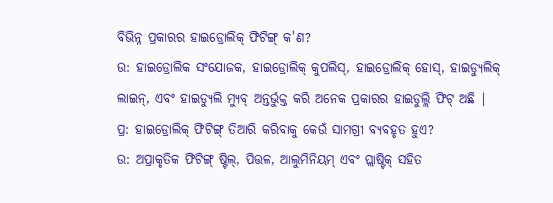ବିଭିନ୍ନ ପ୍ରକାରର ହାଇଡ୍ରୋଲିକ୍ ଫିଟିଙ୍ଗ୍ କ'ଣ?
ଉ: ହାଇଡ୍ରୋଲିକ ସଂଯୋଜକ, ହାଇଡ୍ରୋଲିକ୍ କୁପଲିସ୍, ହାଇଡ୍ରୋଲିକ୍ ହୋସ୍, ହାଇଡ୍ୟୁଲିକ୍ ଲାଇନ୍, ଏବଂ ହାଇଡ୍ୟୁଲି ମ୍ୟୁବ୍ ଅନ୍ତର୍ଭୁକ୍ତ କରି ଅନେକ ପ୍ରକାରର ହାଇଡୁଲ୍ଲି ଫିଟ୍ ଅଛି |
ପ୍ର: ହାଇଡ୍ରୋଲିକ୍ ଫିଟିଙ୍ଗ୍ ତିଆରି କରିବାକୁ କେଉଁ ସାମଗ୍ରୀ ବ୍ୟବହୃତ ହୁଏ?
ଉ: ଅପ୍ରାକୃତିକ ଫିଟିଙ୍ଗ୍ ଷ୍ଟିଲ୍, ପିତ୍ତଳ, ଆଲୁମିନିୟମ୍ ଏବଂ ପ୍ଲାଷ୍ଟିକ୍ ସହିତ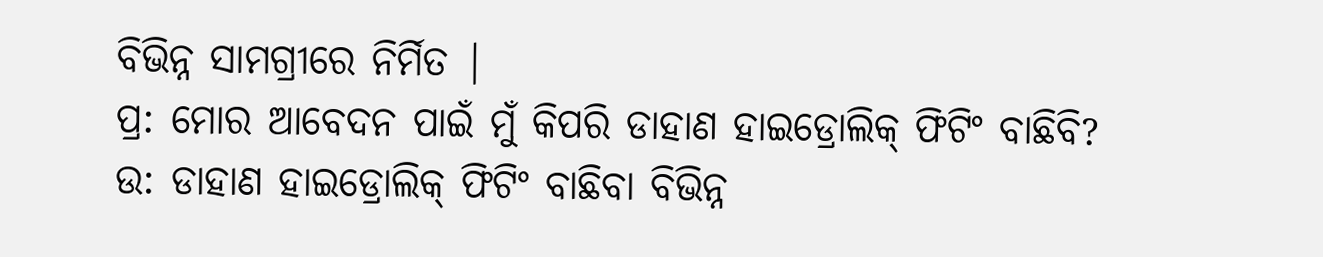ବିଭିନ୍ନ ସାମଗ୍ରୀରେ ନିର୍ମିତ |
ପ୍ର: ମୋର ଆବେଦନ ପାଇଁ ମୁଁ କିପରି ଡାହାଣ ହାଇଡ୍ରୋଲିକ୍ ଫିଟିଂ ବାଛିବି?
ଉ: ଡାହାଣ ହାଇଡ୍ରୋଲିକ୍ ଫିଟିଂ ବାଛିବା ବିଭିନ୍ନ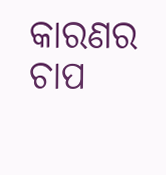କାରଣର ଚାପ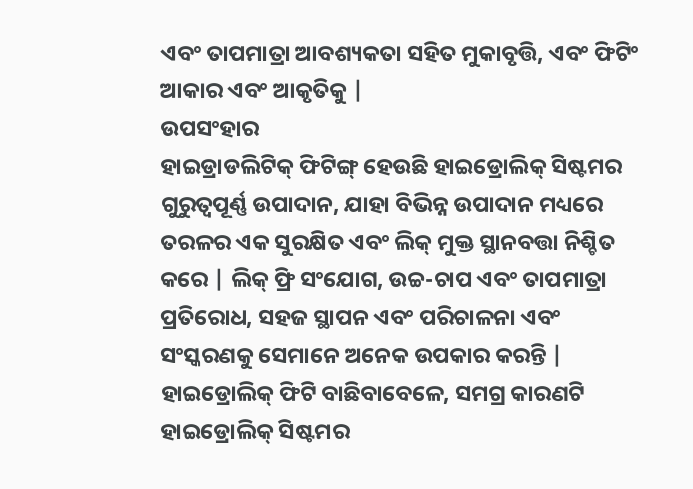ଏବଂ ତାପମାତ୍ରା ଆବଶ୍ୟକତା ସହିତ ମୁକାବୃତ୍ତି, ଏବଂ ଫିଟିଂ ଆକାର ଏବଂ ଆକୃତିକୁ |
ଉପସଂହାର
ହାଇଡ୍ରାଡଲିଟିକ୍ ଫିଟିଙ୍ଗ୍ ହେଉଛି ହାଇଡ୍ରୋଲିକ୍ ସିଷ୍ଟମର ଗୁରୁତ୍ୱପୂର୍ଣ୍ଣ ଉପାଦାନ, ଯାହା ବିଭିନ୍ନ ଉପାଦାନ ମଧ୍ୟରେ ତରଳର ଏକ ସୁରକ୍ଷିତ ଏବଂ ଲିକ୍ ମୁକ୍ତ ସ୍ଥାନବତ୍ତା ନିଶ୍ଚିତ କରେ | ଲିକ୍ ଫ୍ରି ସଂଯୋଗ, ଉଚ୍ଚ-ଚାପ ଏବଂ ତାପମାତ୍ରା ପ୍ରତିରୋଧ, ସହଜ ସ୍ଥାପନ ଏବଂ ପରିଚାଳନା ଏବଂ ସଂସ୍କରଣକୁ ସେମାନେ ଅନେକ ଉପକାର କରନ୍ତି | ହାଇଡ୍ରୋଲିକ୍ ଫିଟି ବାଛିବାବେଳେ, ସମଗ୍ର କାରଣଟି ହାଇଡ୍ରୋଲିକ୍ ସିଷ୍ଟମର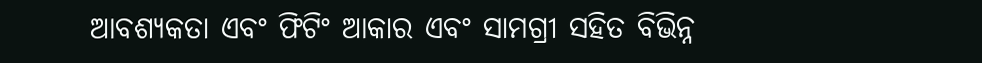ଆବଶ୍ୟକତା ଏବଂ ଫିଟିଂ ଆକାର ଏବଂ ସାମଗ୍ରୀ ସହିତ ବିଭିନ୍ନ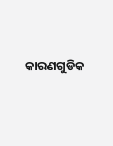କାରଣଗୁଡିକ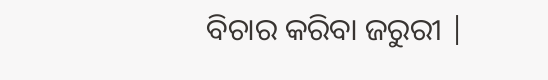ବିଚାର କରିବା ଜରୁରୀ |